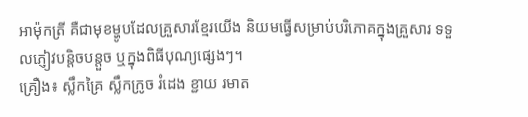អាម៉ុកត្រី គឺជាមុខម្ហូបដែលគ្រួសារខ្មែរយើង និយមធ្វើសម្រាប់បរិភោគក្នុងគ្រួសារ ទទួលភ្ញៀវបន្តិចបន្តួច ឬក្នុងពិធីបុណ្យផ្សេងៗ។
គ្រឿង៖ ស្លឹកគ្រៃ ស្លឹកក្រូច រំដេង ខ្ជាយ រមាត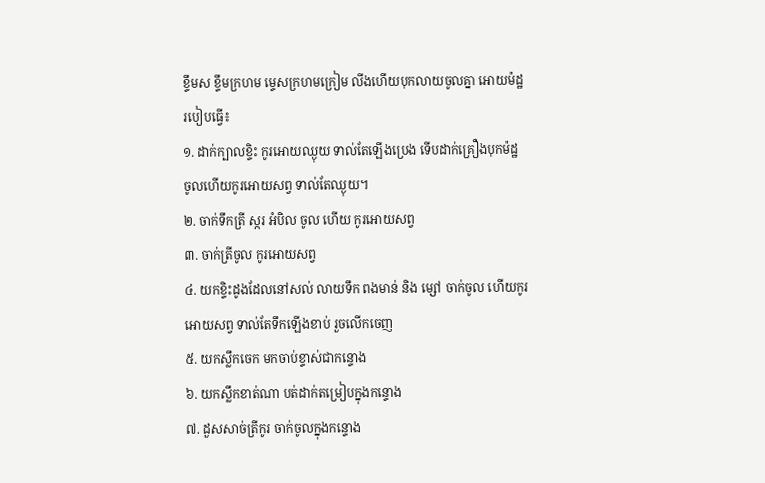ខ្ទឹមស ខ្ទឹមក្រហម ម្ទេសក្រហមក្រៀម លីងហើយបុកលាយចូលគ្នា អោយម៉ដ្ឋ
របៀបធ្វើ៖
១. ដាក់ក្បាលខ្ទិះ កូរអោយឈ្ងុយ ទាល់តែឡើងប្រេង ទើបដាក់គ្រឿងបុកម៉ដ្ឋ ចូលហើយកូរអោយសព្វ ទាល់តែឈ្ងុយ។
២. ចាក់ទឹកត្រី ស្ករ អំបិល ចូល ហើយ កូរអោយសព្វ
៣. ចាក់ត្រីចូល កូរអោយសព្វ
៤. យកខ្ទិះដូងដែលនៅសល់ លាយទឹក ពងមាន់ និង ម្សៅ ចាក់ចូល ហើយកូរអោយសព្វ ទាល់តែទឹកឡើងខាប់ រួចលើកចេញ
៥. យកស្លឹកចេក មកចាប់ខ្ទាស់ជាកន្ទោង
៦. យកស្លឹកខាត់ណា បត់ដាក់តម្រៀបក្នុងកន្ទោង
៧. ដួសសាច់ត្រីកូរ ចាក់ចូលក្នុងកន្ទោង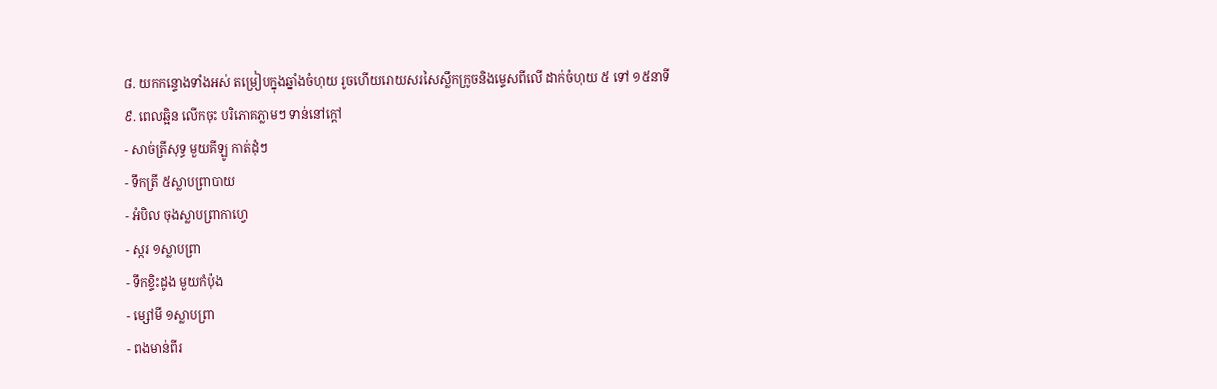៨. យកកន្ទោងទាំងអស់ តម្រៀបក្នុងឆ្នាំងចំហុយ រូចហើយរោយសរសៃស្លឹកក្រូចនិងម្ទេសពីលើ ដាក់ចំហុយ ៥ ទៅ ១៥នាទី
៩. ពេលឆ្អិន លើកចុះ បរិភោគភ្លាមៗ ទាន់នៅក្តៅ
- សាច់ត្រីសុទ្ធ មួយគីឡូ កាត់ដុំៗ
- ទឹកត្រី ៥ស្លាបព្រាបាយ
- អំបិល ចុងស្លាបព្រាកាហ្វេ
- ស្ករ ១ស្លាបព្រា
- ទឹកខ្ទិះដូង មួយកំប៉ុង
- ម្សៅមី ១ស្លាបព្រា
- ពងមាន់ពីរ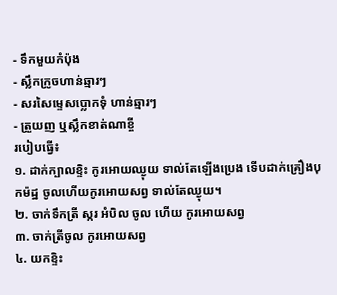- ទឹកមួយកំប៉ុង
- ស្លឹកក្រូចហាន់ឆ្មារៗ
- សរសៃម្ទេសប្លោកទុំ ហាន់ឆ្មារៗ
- ត្រួយញ ឬស្លឹកខាត់ណាខ្ចី
របៀបធ្វើ៖
១. ដាក់ក្បាលខ្ទិះ កូរអោយឈ្ងុយ ទាល់តែឡើងប្រេង ទើបដាក់គ្រឿងបុកម៉ដ្ឋ ចូលហើយកូរអោយសព្វ ទាល់តែឈ្ងុយ។
២. ចាក់ទឹកត្រី ស្ករ អំបិល ចូល ហើយ កូរអោយសព្វ
៣. ចាក់ត្រីចូល កូរអោយសព្វ
៤. យកខ្ទិះ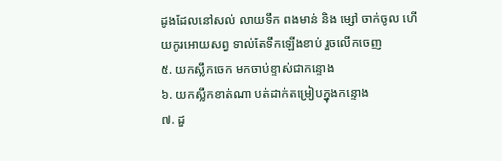ដូងដែលនៅសល់ លាយទឹក ពងមាន់ និង ម្សៅ ចាក់ចូល ហើយកូរអោយសព្វ ទាល់តែទឹកឡើងខាប់ រួចលើកចេញ
៥. យកស្លឹកចេក មកចាប់ខ្ទាស់ជាកន្ទោង
៦. យកស្លឹកខាត់ណា បត់ដាក់តម្រៀបក្នុងកន្ទោង
៧. ដួ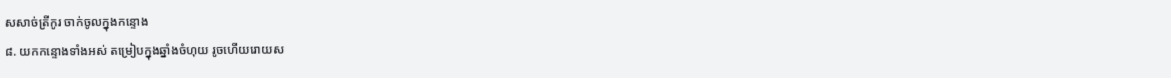សសាច់ត្រីកូរ ចាក់ចូលក្នុងកន្ទោង
៨. យកកន្ទោងទាំងអស់ តម្រៀបក្នុងឆ្នាំងចំហុយ រូចហើយរោយស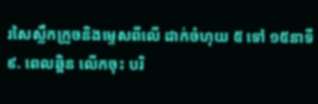រសៃស្លឹកក្រូចនិងម្ទេសពីលើ ដាក់ចំហុយ ៥ ទៅ ១៥នាទី
៩. ពេលឆ្អិន លើកចុះ បរិ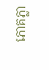ភោគភ្លា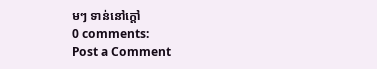មៗ ទាន់នៅក្តៅ
0 comments:
Post a Comment